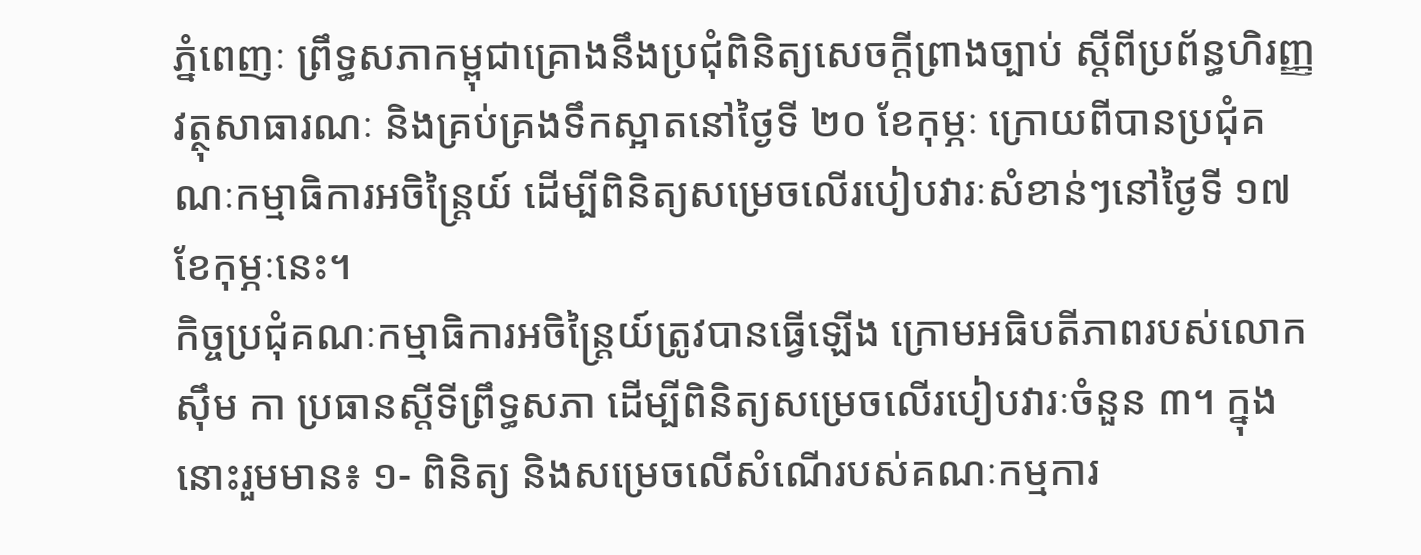ភ្នំពេញៈ ព្រឹទ្ធសភាកម្ពុជាគ្រោងនឹងប្រជុំពិនិត្យសេចក្តីព្រាងច្បាប់ ស្តីពីប្រព័ន្ធហិរញ្ញវត្ថុសាធារណៈ និងគ្រប់គ្រងទឹកស្អាតនៅថ្ងៃទី ២០ ខែកុម្ភៈ ក្រោយពីបានប្រជុំគណៈកម្មាធិការអចិន្ត្រៃយ៍ ដើម្បីពិនិត្យសម្រេចលើរបៀបវារៈសំខាន់ៗនៅថ្ងៃទី ១៧ ខែកុម្ភៈនេះ។
កិច្ចប្រជុំគណៈកម្មាធិការអចិន្ត្រៃយ៍ត្រូវបានធ្វើឡើង ក្រោមអធិបតីភាពរបស់លោក ស៊ឹម កា ប្រធានស្តីទីព្រឹទ្ធសភា ដើម្បីពិនិត្យសម្រេចលើរបៀបវារៈចំនួន ៣។ ក្នុងនោះរួមមាន៖ ១- ពិនិត្យ និងសម្រេចលើសំណើរបស់គណៈកម្មការ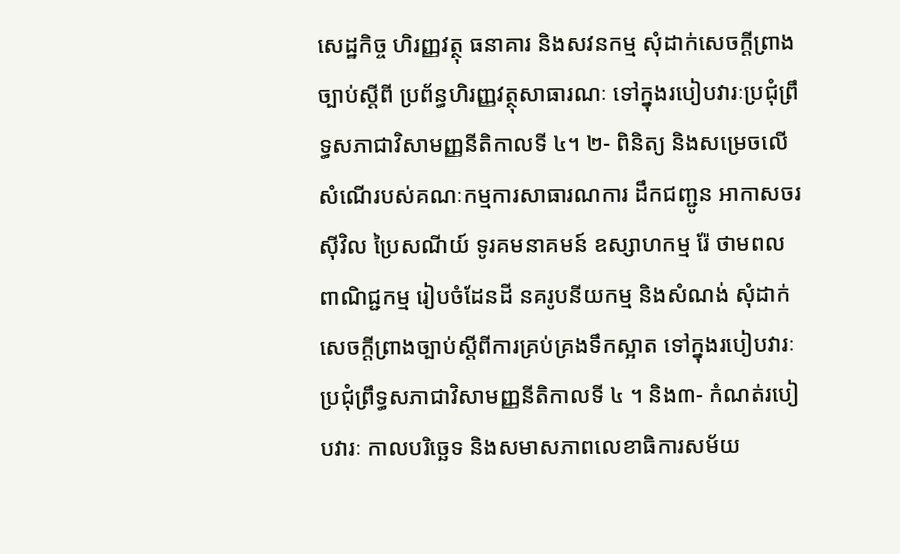សេដ្ឋកិច្ច ហិរញ្ញវត្ថុ ធនាគារ និងសវនកម្ម សុំដាក់សេចក្តីព្រាងច្បាប់ស្តីពី ប្រព័ន្ធហិរញ្ញវត្ថុសាធារណៈ ទៅក្នុងរបៀបវារៈប្រជុំព្រឹទ្ធសភាជាវិសាមញ្ញនីតិកាលទី ៤។ ២- ពិនិត្យ និងសម្រេចលើសំណើរបស់គណៈកម្មការសាធារណការ ដឹកជញ្ជូន អាកាសចរស៊ីវិល ប្រៃសណីយ៍ ទូរគមនាគមន៍ ឧស្សាហកម្ម រ៉ែ ថាមពល ពាណិជ្ជកម្ម រៀបចំដែនដី នគរូបនីយកម្ម និងសំណង់ សុំដាក់សេចក្តីព្រាងច្បាប់ស្តីពីការគ្រប់គ្រងទឹកស្អាត ទៅក្នុងរបៀបវារៈប្រជុំព្រឹទ្ធសភាជាវិសាមញ្ញនីតិកាលទី ៤ ។ និង៣- កំណត់របៀបវារៈ កាលបរិចេ្ឆទ និងសមាសភាពលេខាធិការសម័យ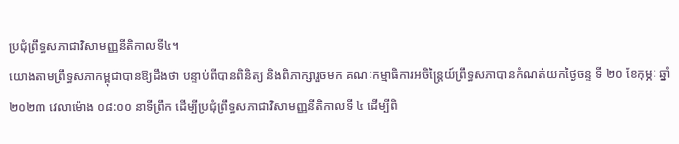ប្រជុំព្រឹទ្ធសភាជាវិសាមញ្ញនីតិកាលទី៤។
យោងតាមព្រឹទ្ធសភាកម្ពុជាបានឱ្យដឹងថា បន្ទាប់ពីបានពិនិត្យ និងពិភាក្សារួចមក គណៈកម្មាធិការអចិន្ត្រៃយ៍ព្រឹទ្ធសភាបានកំណត់យកថ្ងៃចន្ទ ទី ២០ ខែកុម្ភៈ ឆ្នាំ ២០២៣ វេលាម៉ោង ០៨:០០ នាទីព្រឹក ដើម្បីប្រជុំព្រឹទ្ធសភាជាវិសាមញ្ញនីតិកាលទី ៤ ដើម្បីពិ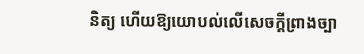និត្យ ហើយឱ្យយោបល់លើសេចក្តីព្រាងច្បា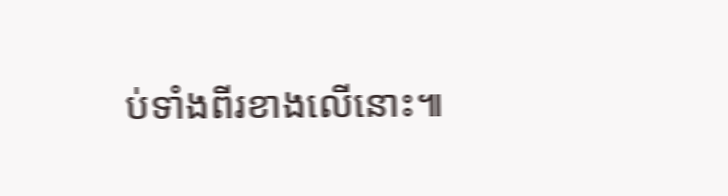ប់ទាំងពីរខាងលើនោះ៕